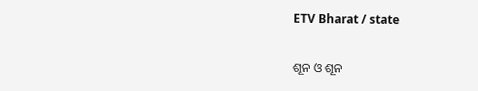ETV Bharat / state

ଶୂନ ଓ ଶୂନ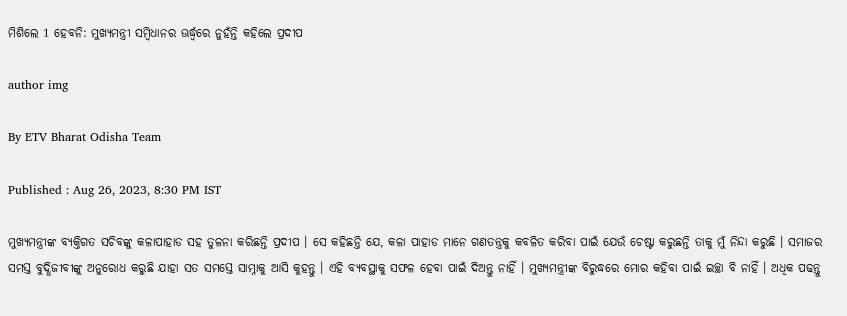ମିଶିଲେ 1 ହେବନି: ମୁଖ୍ୟମନ୍ତ୍ରୀ ସମ୍ବିଧାନର ଊର୍ଦ୍ଧ୍ବରେ ନୁହଁନ୍ତି କହିଲେ ପ୍ରଦୀପ

author img

By ETV Bharat Odisha Team

Published : Aug 26, 2023, 8:30 PM IST

ମୁଖ୍ୟମନ୍ତ୍ରୀଙ୍କ ବ୍ୟକ୍ତିଗତ ସଚିବଙ୍କୁ କଳାପାହାଡ ସହ ତୁଳନା କରିଛନ୍ତି ପ୍ରଦୀପ । ସେ କହିଛନ୍ତି ଯେ, କଳା ପାହାଡ ମାନେ ଗଣତନ୍ତ୍ରକୁ କବଳିତ କରିବା ପାଇଁ ଯେଉଁ ଚେଷ୍ଟା କରୁଛନ୍ତି ତାକୁ ମୁଁ ନିନ୍ଦା କରୁଛି । ସମାଜର ସମସ୍ତ ବୁଦ୍ଧିଜୀବୀଙ୍କୁ ଅନୁରୋଧ କରୁଛି ଯାହା ସତ ସମସ୍ତେ ସାମ୍ନାକୁ ଆସି କୁହନ୍ତୁ । ଏହି ବ୍ୟବସ୍ଥାକୁ ସଫଳ ହେବା ପାଇଁ ଦିଅନ୍ତୁ ନାହିଁ । ମୁଖ୍ୟମନ୍ତ୍ରୀଙ୍କ ବିରୁଦ୍ଧରେ ମୋର କହିବା ପାଇଁ ଇଚ୍ଛା ବି ନାହିଁ । ଅଧିକ ପଢନ୍ତୁ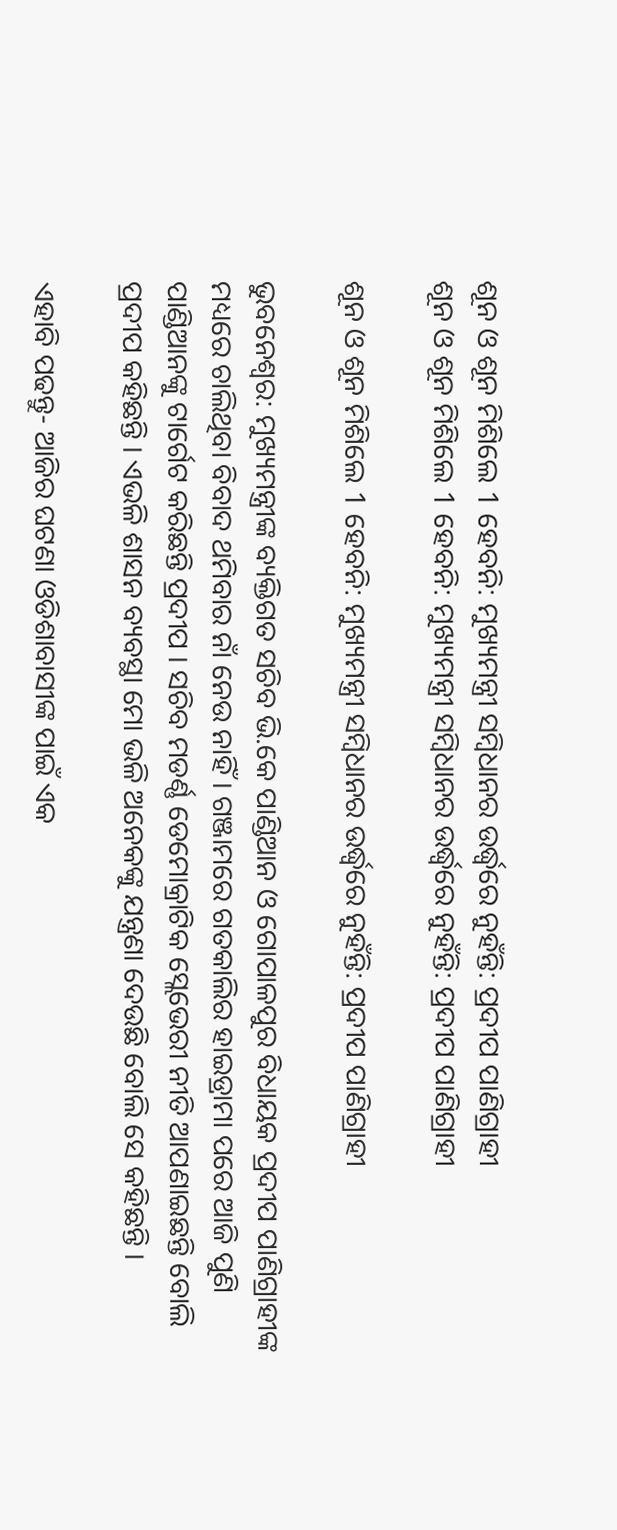ଶୂନ ଓ ଶୂନ ମିଶିଲେ 1 ହେବନି: ମୁଖ୍ୟମନ୍ତ୍ରୀ ସମ୍ବିଧାନର ଉର୍ଦ୍ଧ୍ବରେ ନୁହଁନ୍ତି: ପ୍ରଦୀପ ପାଣିଗ୍ରାହୀ
ଶୂନ ଓ ଶୂନ ମିଶିଲେ 1 ହେବନି: ମୁଖ୍ୟମନ୍ତ୍ରୀ ସମ୍ବିଧାନର ଉର୍ଦ୍ଧ୍ବରେ ନୁହଁନ୍ତି: ପ୍ରଦୀପ ପାଣିଗ୍ରାହୀ

ଶୂନ ଓ ଶୂନ ମିଶିଲେ 1 ହେବନି: ମୁଖ୍ୟମନ୍ତ୍ରୀ ସମ୍ବିଧାନର ଉର୍ଦ୍ଧ୍ବରେ ନୁହଁନ୍ତି: ପ୍ରଦୀପ ପାଣିଗ୍ରାହୀ

ଭୁବନେଶ୍ବର: ମୁଖ୍ୟମନ୍ତ୍ରୀଙ୍କ ବ୍ୟକ୍ତିଗତ ସଚିବ ଭି.କେ ପାଣ୍ଡିଆନ ଓ ଗୋପାଳପୁର ବିଧାୟକ ପ୍ରଦୀପ ପାଣିଗ୍ରାହୀଙ୍କ ମଧ୍ୟରେ ଚାଲିଥିବା ବିବାଦ ଥମିବାର ନାଁ ନେଉ ନାହିଁ । ଗଞ୍ଜାମରେ ଗତକାଲିର ହାଇଡ୍ରାମା ପରେ ଆଜି ପୁଣି ପାଣ୍ଡିଆନଙ୍କୁ ଟାର୍ଗେଟ କରିଛନ୍ତି ପ୍ରଦୀପ । ସଚିବ ମଡର୍ଣ୍ଣ ଡେମୋକ୍ରାଟିକ ସ୍ଲେଭେରୀ ନୀତି ଆପଣାଇଛନ୍ତି ବୋଲି ପ୍ରଦୀପ କହିଛନ୍ତି । ଏଭଳି ଶାସନ ବ୍ୟବସ୍ଥା ମୋ ଭଳି ଅନେକଙ୍କୁ ଯନ୍ତ୍ରଣା ଦେଉଛି ବୋଲି ସେ କହିଛନ୍ତି ।

ଏହାବି ପଢନ୍ତୁ- ଆଜିର ଘଟଣା ଓଡିଶାବାସୀଙ୍କ ପାଇଁ ଏକ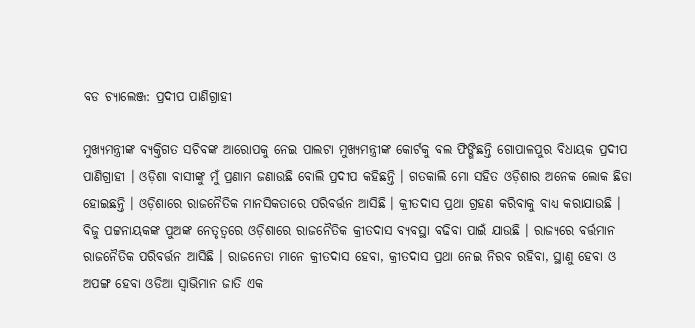ବଡ ଚ୍ୟାଲେଞ୍ଜ: ପ୍ରଦୀପ ପାଣିଗ୍ରାହୀ

ମୁଖ୍ୟମନ୍ତ୍ରୀଙ୍କ ବ୍ୟକ୍ତିଗତ ସଚିବଙ୍କ ଆରୋପକୁ ନେଇ ପାଲଟା ମୁଖ୍ୟମନ୍ତ୍ରୀଙ୍କ କୋର୍ଟକୁ ବଲ ଫିଙ୍ଗିଛନ୍ତି ଗୋପାଳପୁର ବିଧାୟକ ପ୍ରଦୀପ ପାଣିଗ୍ରାହୀ । ଓଡ଼ିଶା ବାସୀଙ୍କୁ ମୁଁ ପ୍ରଣାମ ଜଣାଉଛି ବୋଲି ପ୍ରଦୀପ କହିଛନ୍ତି । ଗତକାଲି ମୋ ସହିତ ଓଡ଼ିଶାର ଅନେକ ଲୋକ ଛିଡା ହୋଇଛନ୍ତି । ଓଡ଼ିଶାରେ ରାଜନୈତିକ ମାନସିକତାରେ ପରିବର୍ତ୍ତନ ଆସିଛି । କ୍ରୀତଦାସ ପ୍ରଥା ଗ୍ରହଣ କରିବାକୁ ବାଧ୍ୟ କରାଯାଉଛି । ବିଜୁ ପଟ୍ଟନାୟକଙ୍କ ପୁଅଙ୍କ ନେତୃତ୍ବରେ ଓଡ଼ିଶାରେ ରାଜନୈତିକ କ୍ରୀତଦାସ ବ୍ୟବସ୍ଥା ବଢିବା ପାଇଁ ଯାଉଛି । ରାଜ୍ୟରେ ବର୍ତ୍ତମାନ ରାଜନୈତିକ ପରିବର୍ତ୍ତନ ଆସିଛି । ରାଜନେତା ମାନେ କ୍ରୀତଦାସ ହେବା, କ୍ରୀତଦାସ ପ୍ରଥା ନେଇ ନିରବ ରହିବା, ସ୍ଥାଣୁ ହେବା ଓ ଅପଙ୍ଗ ହେବା ଓଡିଆ ସ୍ବାଭିମାନ ଜାତି ଏକ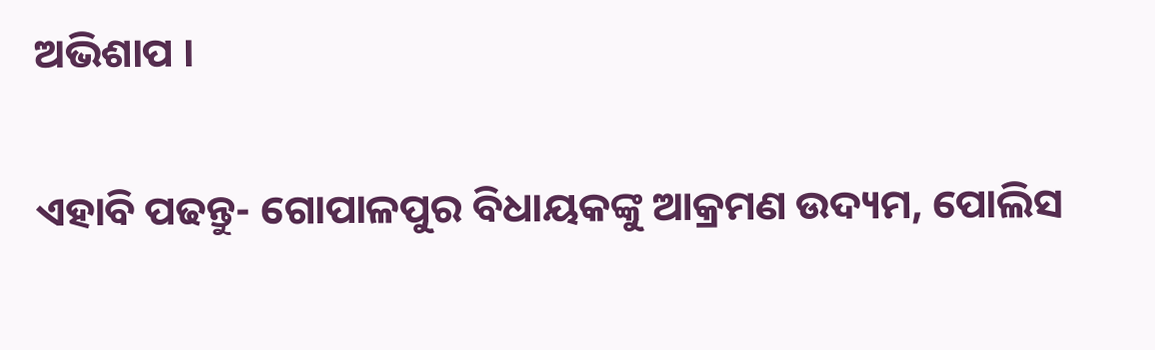ଅଭିଶାପ ।

ଏହାବି ପଢନ୍ତୁ- ଗୋପାଳପୁର ବିଧାୟକଙ୍କୁ ଆକ୍ରମଣ ଉଦ୍ୟମ, ପୋଲିସ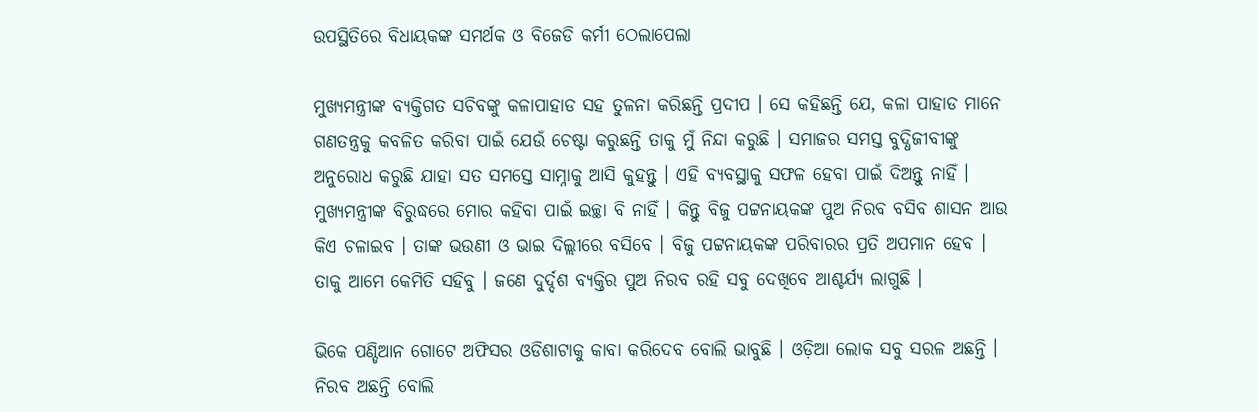ଉପସ୍ଥିତିରେ ବିଧାୟକଙ୍କ ସମର୍ଥକ ଓ ବିଜେଡି କର୍ମୀ ଠେଲାପେଲା

ମୁଖ୍ୟମନ୍ତ୍ରୀଙ୍କ ବ୍ୟକ୍ତିଗତ ସଚିବଙ୍କୁ କଳାପାହାଡ ସହ ତୁଳନା କରିଛନ୍ତି ପ୍ରଦୀପ । ସେ କହିଛନ୍ତି ଯେ, କଳା ପାହାଡ ମାନେ ଗଣତନ୍ତ୍ରକୁ କବଳିତ କରିବା ପାଇଁ ଯେଉଁ ଚେଷ୍ଟା କରୁଛନ୍ତି ତାକୁ ମୁଁ ନିନ୍ଦା କରୁଛି । ସମାଜର ସମସ୍ତ ବୁଦ୍ଧିଜୀବୀଙ୍କୁ ଅନୁରୋଧ କରୁଛି ଯାହା ସତ ସମସ୍ତେ ସାମ୍ନାକୁ ଆସି କୁହନ୍ତୁ । ଏହି ବ୍ୟବସ୍ଥାକୁ ସଫଳ ହେବା ପାଇଁ ଦିଅନ୍ତୁ ନାହିଁ । ମୁଖ୍ୟମନ୍ତ୍ରୀଙ୍କ ବିରୁଦ୍ଧରେ ମୋର କହିବା ପାଇଁ ଇଚ୍ଛା ବି ନାହିଁ । କିନ୍ତୁ ବିଜୁ ପଟ୍ଟନାୟକଙ୍କ ପୁଅ ନିରବ ବସିବ ଶାସନ ଆଉ କିଏ ଚଳାଇବ । ତାଙ୍କ ଭଉଣୀ ଓ ଭାଇ ଦିଲ୍ଲୀରେ ବସିବେ । ବିଜୁ ପଟ୍ଟନାୟକଙ୍କ ପରିବାରର ପ୍ରତି ଅପମାନ ହେବ । ତାକୁ ଆମେ କେମିତି ସହିବୁ । ଜଣେ ଦୁର୍ଦ୍ଦଶ ବ୍ୟକ୍ତିର ପୁଅ ନିରବ ରହି ସବୁ ଦେଖିବେ ଆଶ୍ଚର୍ଯ୍ୟ ଲାଗୁଛି ।

ଭିକେ ପଣ୍ଡିଆନ ଗୋଟେ ଅଫିସର ଓଡିଶାଟାକୁ କାବା କରିଦେବ ବୋଲି ଭାବୁଛି । ଓଡ଼ିଆ ଲୋକ ସବୁ ସରଳ ଅଛନ୍ତି । ନିରବ ଅଛନ୍ତି ବୋଲି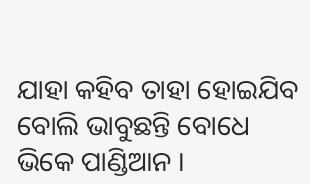ଯାହା କହିବ ତାହା ହୋଇଯିବ ବୋଲି ଭାବୁଛନ୍ତି ବୋଧେ ଭିକେ ପାଣ୍ଡିଆନ ।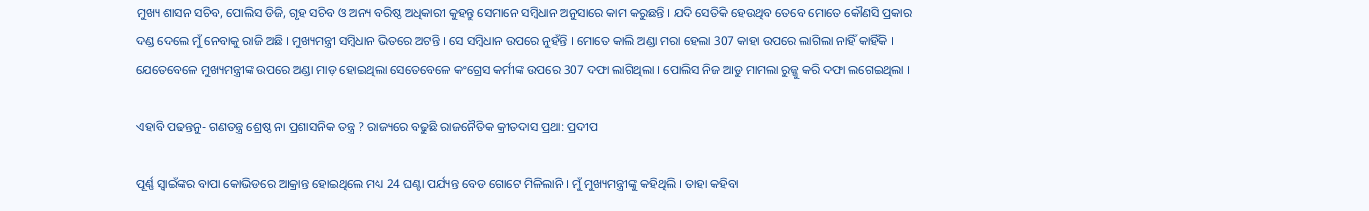ମୁଖ୍ୟ ଶାସନ ସଚିବ, ପୋଲିସ ଡିଜି, ଗୃହ ସଚିବ ଓ ଅନ୍ୟ ବରିଷ୍ଠ ଅଧିକାରୀ କୁହନ୍ତୁ ସେମାନେ ସମ୍ବିଧାନ ଅନୁସାରେ କାମ କରୁଛନ୍ତି । ଯଦି ସେତିକି ହେଉଥିବ ତେବେ ମୋତେ କୌଣସି ପ୍ରକାର ଦଣ୍ଡ ଦେଲେ ମୁଁ ନେବାକୁ ରାଜି ଅଛି । ମୁଖ୍ୟମନ୍ତ୍ରୀ ସମ୍ବିଧାନ ଭିତରେ ଅଟନ୍ତି । ସେ ସମ୍ବିଧାନ ଉପରେ ନୁହଁନ୍ତି । ମୋତେ କାଲି ଅଣ୍ଡା ମରା ହେଲା 307 କାହା ଉପରେ ଲାଗିଲା ନାହିଁ କାହିଁକି । ଯେତେବେଳେ ମୁଖ୍ୟମନ୍ତ୍ରୀଙ୍କ ଉପରେ ଅଣ୍ଡା ମାଡ଼ ହୋଇଥିଲା ସେତେବେଳେ କଂଗ୍ରେସ କର୍ମୀଙ୍କ ଉପରେ 307 ଦଫା ଲାଗିଥିଲା । ପୋଲିସ ନିଜ ଆଡୁ ମାମଲା ରୁଜ୍ଜୁ କରି ଦଫା ଲଗେଇଥିଲା ।

ଏହାବି ପଢନ୍ତନୁ- ଗଣତନ୍ତ୍ର ଶ୍ରେଷ୍ଠ ନା ପ୍ରଶାସନିକ ତନ୍ତ୍ର ? ରାଜ୍ୟରେ ବଢୁଛି ରାଜନୈତିକ କ୍ରୀତଦାସ ପ୍ରଥା: ପ୍ରଦୀପ

ପୂର୍ଣ୍ଣ ସ୍ବାଇଁଙ୍କର ବାପା କୋଭିଡରେ ଆକ୍ରାନ୍ତ ହୋଇଥିଲେ ମଧ୍ୟ 24 ଘଣ୍ଟା ପର୍ଯ୍ୟନ୍ତ ବେଡ ଗୋଟେ ମିଳିଲାନି । ମୁଁ ମୁଖ୍ୟମନ୍ତ୍ରୀଙ୍କୁ କହିଥିଲି । ତାହା କହିବା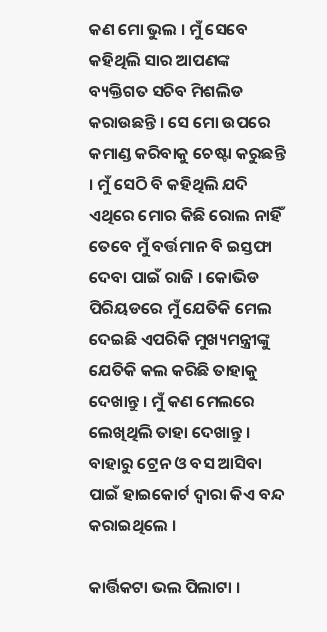କଣ ମୋ ଭୁଲ । ମୁଁ ସେବେ କହିଥିଲି ସାର ଆପଣଙ୍କ ବ୍ୟକ୍ତିଗତ ସଚିବ ମିଶଲିଡ କରାଉଛନ୍ତି । ସେ ମୋ ଉପରେ କମାଣ୍ଡ କରିବାକୁ ଚେଷ୍ଟା କରୁଛନ୍ତି । ମୁଁ ସେଠି ବି କହିଥିଲି ଯଦି ଏଥିରେ ମୋର କିଛି ରୋଲ ନାହିଁ ତେବେ ମୁଁ ବର୍ତ୍ତମାନ ବି ଇସ୍ତଫା ଦେବା ପାଇଁ ରାଜି । କୋଭିଡ ପିରିୟଡରେ ମୁଁ ଯେତିକି ମେଲ ଦେଇଛି ଏପରିକି ମୁଖ୍ୟମନ୍ତ୍ରୀଙ୍କୁ ଯେତିକି କଲ କରିଛି ତାହାକୁ ଦେଖାନ୍ତୁ । ମୁଁ କଣ ମେଲରେ ଲେଖିଥିଲି ତାହା ଦେଖାନ୍ତୁ । ବାହାରୁ ଟ୍ରେନ ଓ ବସ ଆସିବା ପାଇଁ ହାଇକୋର୍ଟ ଦ୍ବାରା କିଏ ବନ୍ଦ କରାଇଥିଲେ ।

କାର୍ତ୍ତିକଟା ଭଲ ପିଲାଟା ।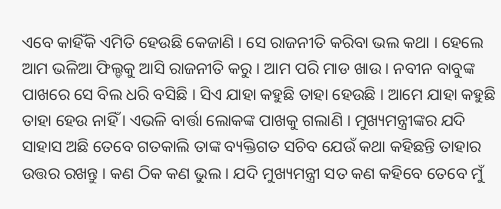ଏବେ କାହିଁକି ଏମିତି ହେଉଛି କେଜାଣି । ସେ ରାଜନୀତି କରିବା ଭଲ କଥା । ହେଲେ ଆମ ଭଳିଆ ଫିଲ୍ଡକୁ ଆସି ରାଜନୀତି କରୁ । ଆମ ପରି ମାଡ ଖାଉ । ନବୀନ ବାବୁଙ୍କ ପାଖରେ ସେ ବିଲ ଧରି ବସିଛି । ସିଏ ଯାହା କହୁଛି ତାହା ହେଉଛି । ଆମେ ଯାହା କହୁଛି ତାହା ହେଉ ନାହିଁ । ଏଭଳି ବାର୍ତ୍ତା ଲୋକଙ୍କ ପାଖକୁ ଗଲାଣି । ମୁଖ୍ୟମନ୍ତ୍ରୀଙ୍କର ଯଦି ସାହାସ ଅଛି ତେବେ ଗତକାଲି ତାଙ୍କ ବ୍ୟକ୍ତିଗତ ସଚିବ ଯେଉଁ କଥା କହିଛନ୍ତି ତାହାର ଉତ୍ତର ରଖନ୍ତୁ । କଣ ଠିକ କଣ ଭୁଲ । ଯଦି ମୁଖ୍ୟମନ୍ତ୍ରୀ ସତ କଣ କହିବେ ତେବେ ମୁଁ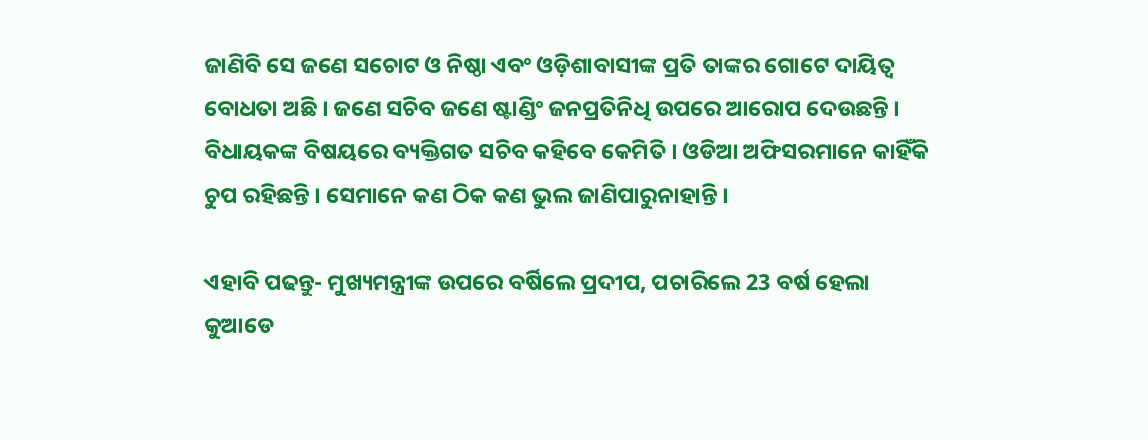ଜାଣିବି ସେ ଜଣେ ସଚୋଟ ଓ ନିଷ୍ଠା ଏବଂ ଓଡ଼ିଶାବାସୀଙ୍କ ପ୍ରତି ତାଙ୍କର ଗୋଟେ ଦାୟିତ୍ବ ବୋଧତା ଅଛି । ଜଣେ ସଚିବ ଜଣେ ଷ୍ଟାଣ୍ଡିଂ ଜନପ୍ରତିନିଧି ଉପରେ ଆରୋପ ଦେଉଛନ୍ତି । ବିଧାୟକଙ୍କ ବିଷୟରେ ବ୍ୟକ୍ତିଗତ ସଚିବ କହିବେ କେମିତି । ଓଡିଆ ଅଫିସରମାନେ କାହିଁକି ଚୁପ ରହିଛନ୍ତି । ସେମାନେ କଣ ଠିକ କଣ ଭୁଲ ଜାଣିପାରୁନାହାନ୍ତି ।

ଏହାବି ପଢନ୍ତୁ- ମୁଖ୍ୟମନ୍ତ୍ରୀଙ୍କ ଉପରେ ବର୍ଷିଲେ ପ୍ରଦୀପ, ପଚାରିଲେ 23 ବର୍ଷ ହେଲା କୁଆଡେ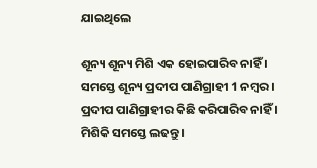ଯାଇଥିଲେ

ଶୂନ୍ୟ ଶୂନ୍ୟ ମିଶି ଏକ ହୋଇପାରିବ ନାହିଁ । ସମସ୍ତେ ଶୂନ୍ୟ ପ୍ରଦୀପ ପାଣିଗ୍ରାହୀ 1 ନମ୍ବର । ପ୍ରଦୀପ ପାଣିଗ୍ରାହୀର କିଛି କରିପାରିବ ନାହିଁ । ମିଶିକି ସମସ୍ତେ ଲଢନ୍ତୁ ।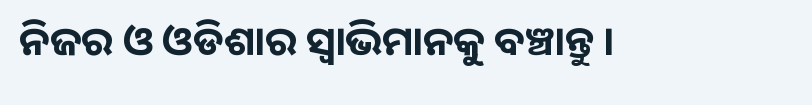ନିଜର ଓ ଓଡିଶାର ସ୍ବାଭିମାନକୁ ବଞ୍ଚାନ୍ତୁ ।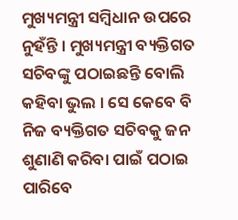ମୁଖ୍ୟମନ୍ତ୍ରୀ ସମ୍ବିଧାନ ଉପରେ ନୁହଁନ୍ତି । ମୁଖ୍ୟମନ୍ତ୍ରୀ ବ୍ୟକ୍ତିଗତ ସଚିବଙ୍କୁ ପଠାଇଛନ୍ତି ବୋଲି କହିବା ଭୁଲ । ସେ କେବେ ବି ନିଜ ବ୍ୟକ୍ତିଗତ ସଚିବକୁ ଜନ ଶୁଣାଣି କରିବା ପାଇଁ ପଠାଇ ପାରିବେ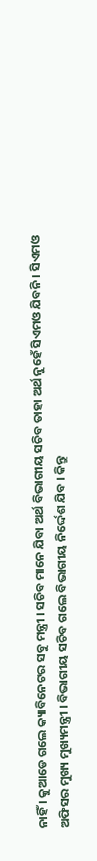ନାହିଁ । କୁଆଡେ ଗଲେ କ୍ୟାବିନେଟର ସବୁ ମନ୍ତ୍ରୀ । ସଚିବ ମାନେ ଯିବା ଅର୍ଥ ବିଭାଗୀୟ ସଚିବ ତାହା ଅର୍ଥ ନୁହେଁ ସିଏମଓ ଯିବନି । ସିଏମଓ ଅଫିସର ମୁଖ୍ୟ ମୁଖ୍ୟମନ୍ତ୍ରୀ । ବିଭାଗୀୟ ସଚିବ ଗଲେ ବିଭାଗୀୟ ନିର୍ଦ୍ଦେଶ ଯିବ । କିନ୍ତୁ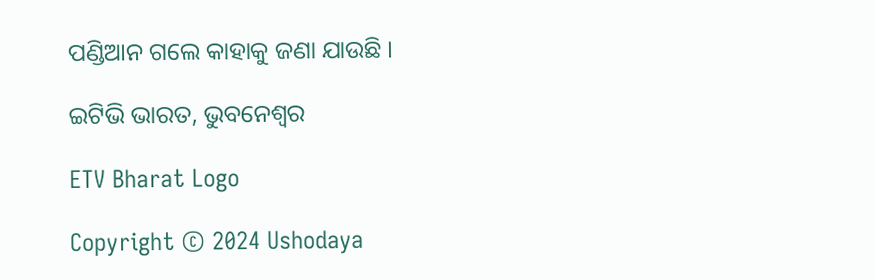ପଣ୍ଡିଆନ ଗଲେ କାହାକୁ ଜଣା ଯାଉଛି ।

ଇଟିଭି ଭାରତ, ଭୁବନେଶ୍ବର

ETV Bharat Logo

Copyright © 2024 Ushodaya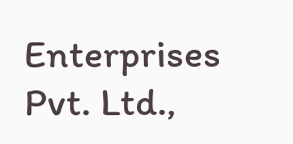Enterprises Pvt. Ltd.,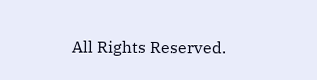All Rights Reserved.